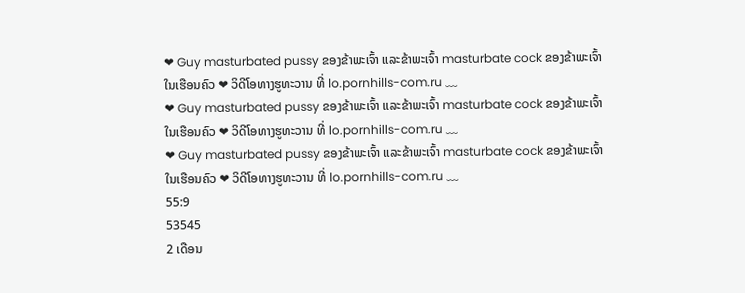❤ Guy masturbated pussy ຂອງຂ້າພະເຈົ້າ ແລະຂ້າພະເຈົ້າ masturbate cock ຂອງຂ້າພະເຈົ້າ ໃນເຮືອນຄົວ ❤ ວິດີໂອທາງຮູທະວານ ທີ່ lo.pornhills-com.ru ﹏
❤ Guy masturbated pussy ຂອງຂ້າພະເຈົ້າ ແລະຂ້າພະເຈົ້າ masturbate cock ຂອງຂ້າພະເຈົ້າ ໃນເຮືອນຄົວ ❤ ວິດີໂອທາງຮູທະວານ ທີ່ lo.pornhills-com.ru ﹏
❤ Guy masturbated pussy ຂອງຂ້າພະເຈົ້າ ແລະຂ້າພະເຈົ້າ masturbate cock ຂອງຂ້າພະເຈົ້າ ໃນເຮືອນຄົວ ❤ ວິດີໂອທາງຮູທະວານ ທີ່ lo.pornhills-com.ru ﹏
55:9
53545
2 ເດືອນ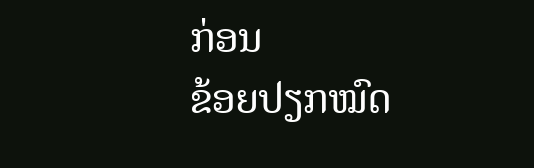ກ່ອນ
ຂ້ອຍປຽກໝົດ